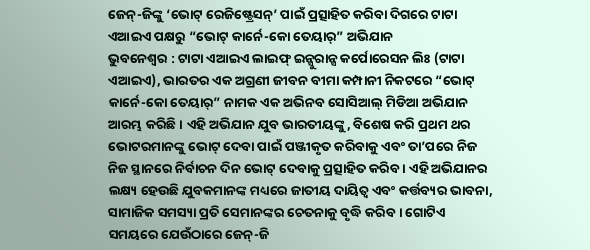ଜେନ୍-ଜିଙ୍କୁ ‘ଭୋଟ୍ ରେଜିଷ୍ଟ୍ରେସନ୍’ ପାଇଁ ପ୍ରତ୍ସାହିତ କରିବା ଦିଗରେ ଟାଟା ଏଆଇଏ ପକ୍ଷରୁ “ଭୋଟ୍ କାର୍ନେ-କୋ ତେୟାର୍” ଅଭିଯାନ
ଭୁବନେଶ୍ୱର : ଟାଟା ଏଆଇଏ ଲାଇଫ୍ ଇନ୍ସୁରାନ୍ସ କର୍ପୋରେସନ ଲିଃ (ଟାଟା ଏଆଇଏ), ଭାରତର ଏକ ଅଗ୍ରଣୀ ଜୀବନ ବୀମା କମ୍ପାନୀ ନିକଟରେ “ଭୋଟ୍ କାର୍ନେ-କୋ ତେୟାର୍” ନାମକ ଏକ ଅଭିନବ ସୋସିଆଲ୍ ମିଡିଆ ଅଭିଯାନ ଆରମ୍ଭ କରିଛି । ଏହି ଅଭିଯାନ ଯୁବ ଭାରତୀୟଙ୍କୁ, ବିଶେଷ କରି ପ୍ରଥମ ଥର ଭୋଟରମାନଙ୍କୁ ଭୋଟ୍ ଦେବା ପାଇଁ ପଞ୍ଜୀକୃତ କରିବାକୁ ଏବଂ ତା’ପରେ ନିଜ ନିଜ ସ୍ଥାନରେ ନିର୍ବାଚନ ଦିନ ଭୋଟ୍ ଦେବାକୁ ପ୍ରତ୍ସାହିତ କରିବ । ଏହି ଅଭିଯାନର ଲକ୍ଷ୍ୟ ହେଉଛି ଯୁବକମାନଙ୍କ ମଧ୍ୟରେ ଜାତୀୟ ଦାୟିତ୍ୱ ଏବଂ କର୍ତ୍ତବ୍ୟର ଭାବନା, ସାମାଜିକ ସମସ୍ୟା ପ୍ରତି ସେମାନଙ୍କର ଚେତନାକୁ ବୃଦ୍ଧି କରିବ । ଗୋଟିଏ ସମୟରେ ଯେଉଁଠାରେ ଜେନ୍-ଜି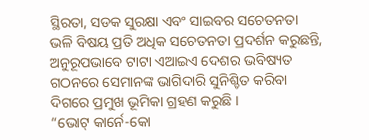ସ୍ଥିରତା, ସଡକ ସୁରକ୍ଷା ଏବଂ ସାଇବର ସଚେତନତା ଭଳି ବିଷୟ ପ୍ରତି ଅଧିକ ସଚେତନତା ପ୍ରଦର୍ଶନ କରୁଛନ୍ତି, ଅନୁରୂପଭାବେ ଟାଟା ଏଆଇଏ ଦେଶର ଭବିଷ୍ୟତ ଗଠନରେ ସେମାନଙ୍କ ଭାଗିଦାରି ସୁନିଶ୍ଚିତ କରିବା ଦିଗରେ ପ୍ରମୁଖ ଭୂମିକା ଗ୍ରହଣ କରୁଛି ।
“ଭୋଟ୍ କାର୍ନେ-କୋ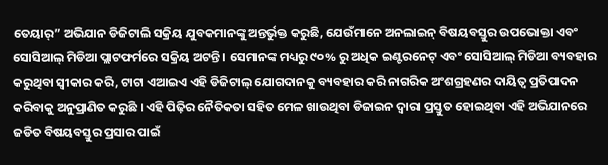ତେୟାର୍” ଅଭିଯାନ ଡିଜିଟାଲି ସକ୍ରିୟ ଯୁବକମାନଙ୍କୁ ଅନ୍ତର୍ଭୁକ୍ତ କରୁଛି, ଯେଉଁମାନେ ଅନଲାଇନ୍ ବିଷୟବସ୍ତୁର ଉପଭୋକ୍ତା ଏବଂ ସୋସିଆଲ୍ ମିଡିଆ ପ୍ଲାଟଫର୍ମରେ ସକ୍ରିୟ ଅଟନ୍ତି । ସେମାନଙ୍କ ମଧ୍ୟରୁ ୯୦% ରୁ ଅଧିକ ଇଣ୍ଟରନେଟ୍ ଏବଂ ସୋସିଆଲ୍ ମିଡିଆ ବ୍ୟବହାର କରୁଥିବା ସ୍ୱୀକାର କରି, ଟାଟା ଏଆଇଏ ଏହି ଡିଜିଟାଲ୍ ଯୋଗଦାନକୁ ବ୍ୟବହାର କରି ନାଗରିକ ଅଂଶଗ୍ରହଣର ଦାୟିତ୍ୱ ପ୍ରତିପାଦନ କରିବାକୁ ଅନୁପ୍ରାଣିତ କରୁଛି । ଏହି ପିଢ଼ିର ନୈତିକତା ସହିତ ମେଳ ଖାଉଥିବା ଡିଜାଇନ ଦ୍ୱାରା ପ୍ରସ୍ତୁତ ହୋଇଥିବା ଏହି ଅଭିଯାନରେ ଜଡିତ ବିଷୟବସ୍ତୁର ପ୍ରସାର ପାଇଁ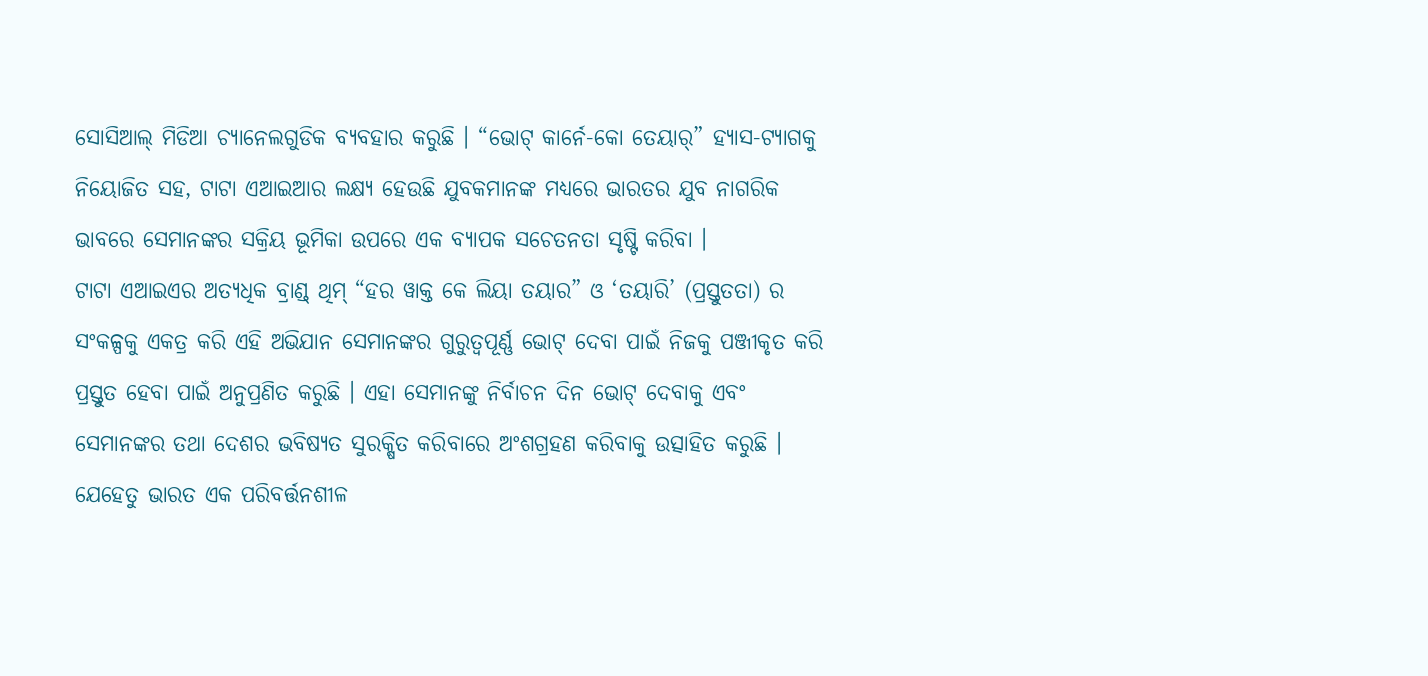ସୋସିଆଲ୍ ମିଡିଆ ଚ୍ୟାନେଲଗୁଡିକ ବ୍ୟବହାର କରୁଛି । “ଭୋଟ୍ କାର୍ନେ-କୋ ତେୟାର୍” ହ୍ୟାସ-ଟ୍ୟାଗକୁ ନିୟୋଜିତ ସହ, ଟାଟା ଏଆଇଆର ଲକ୍ଷ୍ୟ ହେଉଛି ଯୁବକମାନଙ୍କ ମଧ୍ୟରେ ଭାରତର ଯୁବ ନାଗରିକ ଭାବରେ ସେମାନଙ୍କର ସକ୍ରିୟ ଭୂମିକା ଉପରେ ଏକ ବ୍ୟାପକ ସଚେତନତା ସୃଷ୍ଟି କରିବା ।
ଟାଟା ଏଆଇଏର ଅତ୍ୟଧିକ ବ୍ରାଣ୍ଡ୍ ଥିମ୍ “ହର ୱାକ୍ତ କେ ଲିୟା ତୟାର” ଓ ‘ତୟାରି’ (ପ୍ରସ୍ତୁତତା) ର ସଂକଳ୍ପକୁ ଏକତ୍ର କରି ଏହି ଅଭିଯାନ ସେମାନଙ୍କର ଗୁରୁତ୍ୱପୂର୍ଣ୍ଣ ଭୋଟ୍ ଦେବା ପାଇଁ ନିଜକୁ ପଞ୍ଜୀକୃତ କରି ପ୍ରସ୍ତୁତ ହେବା ପାଇଁ ଅନୁପ୍ରଣିତ କରୁଛି । ଏହା ସେମାନଙ୍କୁ ନିର୍ବାଚନ ଦିନ ଭୋଟ୍ ଦେବାକୁ ଏବଂ ସେମାନଙ୍କର ତଥା ଦେଶର ଭବିଷ୍ୟତ ସୁରକ୍ଷିତ କରିବାରେ ଅଂଶଗ୍ରହଣ କରିବାକୁ ଉତ୍ସାହିତ କରୁଛି ।
ଯେହେତୁ ଭାରତ ଏକ ପରିବର୍ତ୍ତନଶୀଳ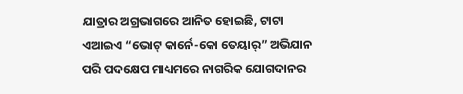ଯାତ୍ରାର ଅଗ୍ରଭାଗରେ ଆନିତ ହୋଇଛି, ଟାଟା ଏଆଇଏ “ଭୋଟ୍ କାର୍ନେ-କୋ ତେୟାର୍” ଅଭିଯାନ ପରି ପଦକ୍ଷେପ ମାଧ୍ୟମରେ ନାଗରିକ ଯୋଗଦାନର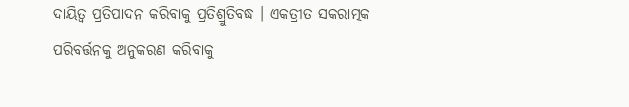ଦାୟିତ୍ୱ ପ୍ରତିପାଦନ କରିବାକୁ ପ୍ରତିଶ୍ରୁତିବଦ୍ଧ । ଏକତ୍ରୀତ ସକରାତ୍ମକ ପରିବର୍ତ୍ତନକୁ ଅନୁକରଣ କରିବାକୁ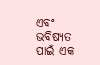ଏବଂ ଭବିଷ୍ୟତ ପାଇଁ ଏକ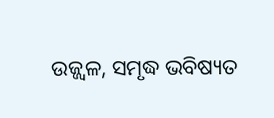ଉଜ୍ଜ୍ୱଳ, ସମୃଦ୍ଧ ଭବିଷ୍ୟତ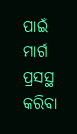ପାଇଁ ମାର୍ଗ ପ୍ରସସ୍ଥ କରିବା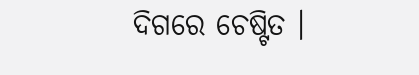ଦିଗରେ ଚେଷ୍ଟିତ ।